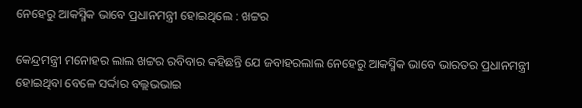ନେହେରୁ ଆକସ୍ମିକ ଭାବେ ପ୍ରଧାନମନ୍ତ୍ରୀ ହୋଇଥିଲେ : ଖଟ୍ଟର

କେନ୍ଦ୍ରମନ୍ତ୍ରୀ ମନୋହର ଲାଲ ଖଟ୍ଟର ରବିବାର କହିଛନ୍ତି ଯେ ଜବାହରଲାଲ ନେହେରୁ ଆକସ୍ମିକ ଭାବେ ଭାରତର ପ୍ରଧାନମନ୍ତ୍ରୀ ହୋଇଥିବା ବେଳେ ସର୍ଦ୍ଦାର ବଲ୍ଲଭଭାଇ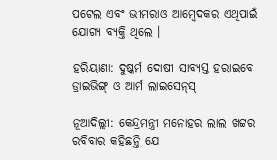ପଟେଲ ଏବଂ ଭୀମରାଓ ଆମ୍ବେଦକର ଏଥିପାଇଁ ଯୋଗ୍ୟ ବ୍ୟକ୍ତି ଥିଲେ ।

ହରିୟାଣା: ଦୁଷ୍କର୍ମ ଦୋଷୀ ସାବ୍ୟସ୍ତ ହରାଇବେ ଡ୍ରାଇଭିଙ୍ଗ୍‌ ଓ ଆର୍ମ ଲାଇସେନ୍‌ସ୍‌

ନୂଆଦିଲ୍ଲୀ: କେନ୍ଦ୍ରମନ୍ତ୍ରୀ ମନୋହର ଲାଲ ଖଟ୍ଟର ରବିବାର କହିଛନ୍ତି ଯେ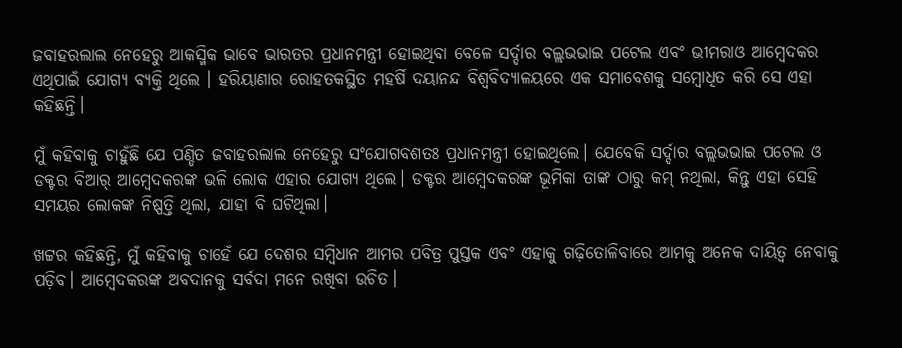ଜବାହରଲାଲ ନେହେରୁ ଆକସ୍ମିକ ଭାବେ ଭାରତର ପ୍ରଧାନମନ୍ତ୍ରୀ ହୋଇଥିବା ବେଳେ ସର୍ଦ୍ଦାର ବଲ୍ଲଭଭାଇ ପଟେଲ ଏବଂ ଭୀମରାଓ ଆମ୍ବେଦକର ଏଥିପାଇଁ ଯୋଗ୍ୟ ବ୍ୟକ୍ତି ଥିଲେ । ହରିୟାଣାର ରୋହତକସ୍ଥିତ ମହର୍ଷି ଦୟାନନ୍ଦ ବିଶ୍ୱବିଦ୍ୟାଳୟରେ ଏକ ସମାବେଶକୁ ସମ୍ବୋଧିତ କରି ସେ ଏହା କହିଛନ୍ତି।

ମୁଁ କହିବାକୁ ଚାହୁଁଛି ଯେ ପଣ୍ଡିତ ଜବାହରଲାଲ ନେହେରୁ ସଂଯୋଗବଶତଃ ପ୍ରଧାନମନ୍ତ୍ରୀ ହୋଇଥିଲେ। ଯେବେକି ସର୍ଦ୍ଦାର ବଲ୍ଲଭଭାଇ ପଟେଲ ଓ ଡକ୍ଟର ବିଆର୍ ଆମ୍ବେଦକରଙ୍କ ଭଳି ଲୋକ ଏହାର ଯୋଗ୍ୟ ଥିଲେ। ଡକ୍ଟର ଆମ୍ବେଦକରଙ୍କ ଭୂମିକା ତାଙ୍କ ଠାରୁ କମ୍ ନଥିଲା, କିନ୍ତୁ ଏହା ସେହି ସମୟର ଲୋକଙ୍କ ନିଷ୍ପତ୍ତି ଥିଲା, ଯାହା ବି ଘଟିଥିଲା।

ଖଟ୍ଟର କହିଛନ୍ତି, ମୁଁ କହିବାକୁ ଚାହେଁ ଯେ ଦେଶର ସମ୍ବିଧାନ ଆମର ପବିତ୍ର ପୁସ୍ତକ ଏବଂ ଏହାକୁ ଗଢ଼ିତୋଳିବାରେ ଆମକୁ ଅନେକ ଦାୟିତ୍ୱ ନେବାକୁ ପଡ଼ିବ। ଆମ୍ବେଦକରଙ୍କ ଅବଦାନକୁ ସର୍ବଦା ମନେ ରଖିବା ଉଚିତ।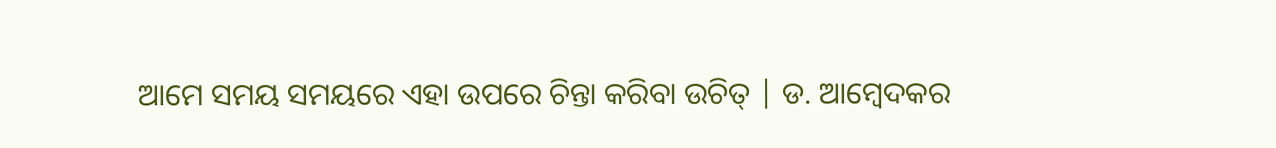ଆମେ ସମୟ ସମୟରେ ଏହା ଉପରେ ଚିନ୍ତା କରିବା ଉଚିତ୍ | ଡ. ଆମ୍ବେଦକର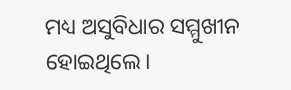ମଧ୍ୟ ଅସୁବିଧାର ସମ୍ମୁଖୀନ ହୋଇଥିଲେ।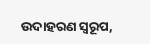ଉଦାହରଣ ସ୍ୱରୂପ,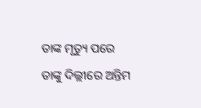ତାଙ୍କ ମୃତ୍ୟୁ ପରେ ତାଙ୍କୁ ଦିଲ୍ଲୀରେ ଅନ୍ତିମ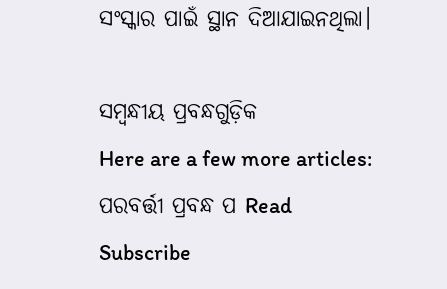ସଂସ୍କାର ପାଇଁ ସ୍ଥାନ ଦିଆଯାଇନଥିଲା।

ସମ୍ବନ୍ଧୀୟ ପ୍ରବନ୍ଧଗୁଡ଼ିକ
Here are a few more articles:
ପରବର୍ତ୍ତୀ ପ୍ରବନ୍ଧ ପ Read
Subscribe